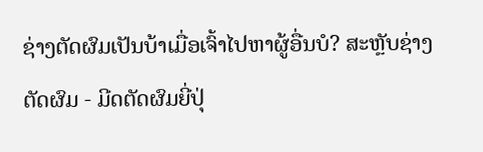ຊ່າງຕັດຜົມເປັນບ້າເມື່ອເຈົ້າໄປຫາຜູ້ອື່ນບໍ? ສະຫຼັບຊ່າງຕັດຜົມ - ມີດຕັດຜົມຍີ່ປຸ່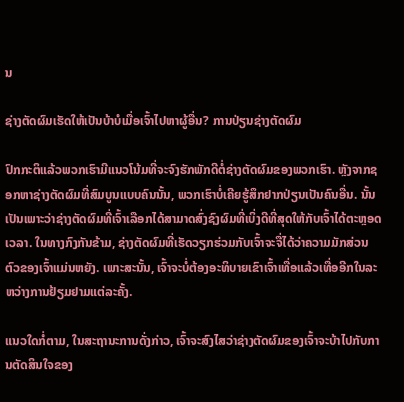ນ

ຊ່າງຕັດຜົມເຮັດໃຫ້ເປັນບ້າບໍເມື່ອເຈົ້າໄປຫາຜູ້ອື່ນ? ການປ່ຽນຊ່າງຕັດຜົມ

ປົກກະຕິແລ້ວພວກເຮົາມີແນວໂນ້ມທີ່ຈະຈົງຮັກພັກດີຕໍ່ຊ່າງຕັດຜົມຂອງພວກເຮົາ. ຫຼັງຈາກຊອກຫາຊ່າງຕັດຜົມທີ່ສົມບູນແບບຄົນນັ້ນ, ພວກເຮົາບໍ່ເຄີຍຮູ້ສຶກຢາກປ່ຽນເປັນຄົນອື່ນ. ນັ້ນເປັນເພາະວ່າຊ່າງຕັດຜົມທີ່ເຈົ້າເລືອກໄດ້ສາມາດສົ່ງຊົງຜົມທີ່ເບິ່ງດີທີ່ສຸດໃຫ້ກັບເຈົ້າໄດ້ຕະຫຼອດເວລາ. ໃນທາງກົງກັນຂ້າມ, ຊ່າງຕັດຜົມທີ່ເຮັດວຽກຮ່ວມກັບເຈົ້າຈະຈື່ໄດ້ວ່າຄວາມມັກສ່ວນຕົວຂອງເຈົ້າແມ່ນຫຍັງ. ເພາະສະນັ້ນ, ເຈົ້າຈະບໍ່ຕ້ອງອະທິບາຍເຂົາເຈົ້າເທື່ອແລ້ວເທື່ອອີກໃນລະຫວ່າງການຢ້ຽມຢາມແຕ່ລະຄັ້ງ.

ແນວໃດກໍ່ຕາມ, ໃນສະຖານະການດັ່ງກ່າວ, ເຈົ້າຈະສົງໄສວ່າຊ່າງຕັດຜົມຂອງເຈົ້າຈະບ້າໄປກັບການຕັດສິນໃຈຂອງ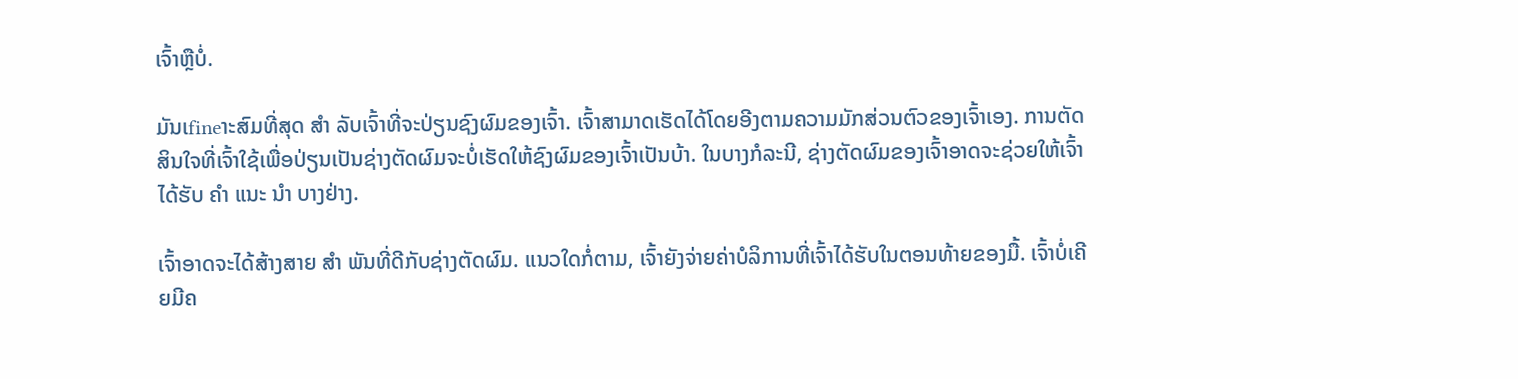ເຈົ້າຫຼືບໍ່.

ມັນເfineາະສົມທີ່ສຸດ ສຳ ລັບເຈົ້າທີ່ຈະປ່ຽນຊົງຜົມຂອງເຈົ້າ. ເຈົ້າສາມາດເຮັດໄດ້ໂດຍອີງຕາມຄວາມມັກສ່ວນຕົວຂອງເຈົ້າເອງ. ການຕັດສິນໃຈທີ່ເຈົ້າໃຊ້ເພື່ອປ່ຽນເປັນຊ່າງຕັດຜົມຈະບໍ່ເຮັດໃຫ້ຊົງຜົມຂອງເຈົ້າເປັນບ້າ. ໃນບາງກໍລະນີ, ຊ່າງຕັດຜົມຂອງເຈົ້າອາດຈະຊ່ວຍໃຫ້ເຈົ້າໄດ້ຮັບ ຄຳ ແນະ ນຳ ບາງຢ່າງ.

ເຈົ້າອາດຈະໄດ້ສ້າງສາຍ ສຳ ພັນທີ່ດີກັບຊ່າງຕັດຜົມ. ແນວໃດກໍ່ຕາມ, ເຈົ້າຍັງຈ່າຍຄ່າບໍລິການທີ່ເຈົ້າໄດ້ຮັບໃນຕອນທ້າຍຂອງມື້. ເຈົ້າບໍ່ເຄີຍມີຄ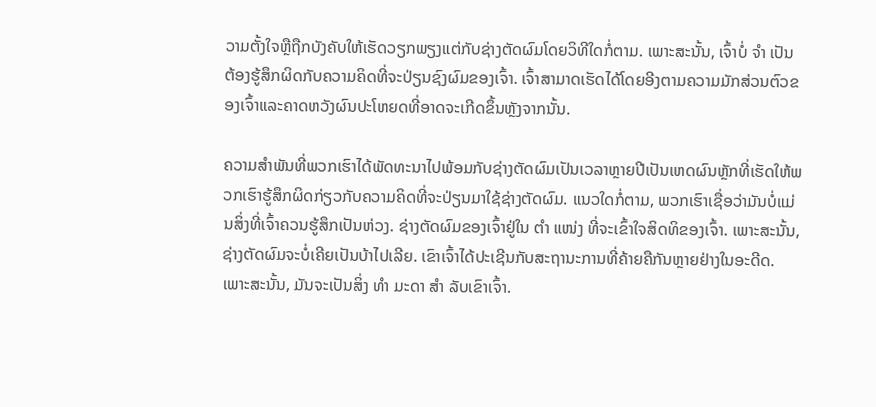ວາມຕັ້ງໃຈຫຼືຖືກບັງຄັບໃຫ້ເຮັດວຽກພຽງແຕ່ກັບຊ່າງຕັດຜົມໂດຍວິທີໃດກໍ່ຕາມ. ເພາະສະນັ້ນ, ເຈົ້າບໍ່ ຈຳ ເປັນຕ້ອງຮູ້ສຶກຜິດກັບຄວາມຄິດທີ່ຈະປ່ຽນຊົງຜົມຂອງເຈົ້າ. ເຈົ້າສາມາດເຮັດໄດ້ໂດຍອີງຕາມຄວາມມັກສ່ວນຕົວຂອງເຈົ້າແລະຄາດຫວັງຜົນປະໂຫຍດທີ່ອາດຈະເກີດຂຶ້ນຫຼັງຈາກນັ້ນ.

ຄວາມສໍາພັນທີ່ພວກເຮົາໄດ້ພັດທະນາໄປພ້ອມກັບຊ່າງຕັດຜົມເປັນເວລາຫຼາຍປີເປັນເຫດຜົນຫຼັກທີ່ເຮັດໃຫ້ພວກເຮົາຮູ້ສຶກຜິດກ່ຽວກັບຄວາມຄິດທີ່ຈະປ່ຽນມາໃຊ້ຊ່າງຕັດຜົມ. ແນວໃດກໍ່ຕາມ, ພວກເຮົາເຊື່ອວ່າມັນບໍ່ແມ່ນສິ່ງທີ່ເຈົ້າຄວນຮູ້ສຶກເປັນຫ່ວງ. ຊ່າງຕັດຜົມຂອງເຈົ້າຢູ່ໃນ ຕຳ ແໜ່ງ ທີ່ຈະເຂົ້າໃຈສິດທິຂອງເຈົ້າ. ເພາະສະນັ້ນ, ຊ່າງຕັດຜົມຈະບໍ່ເຄີຍເປັນບ້າໄປເລີຍ. ເຂົາເຈົ້າໄດ້ປະເຊີນກັບສະຖານະການທີ່ຄ້າຍຄືກັນຫຼາຍຢ່າງໃນອະດີດ. ເພາະສະນັ້ນ, ມັນຈະເປັນສິ່ງ ທຳ ມະດາ ສຳ ລັບເຂົາເຈົ້າ.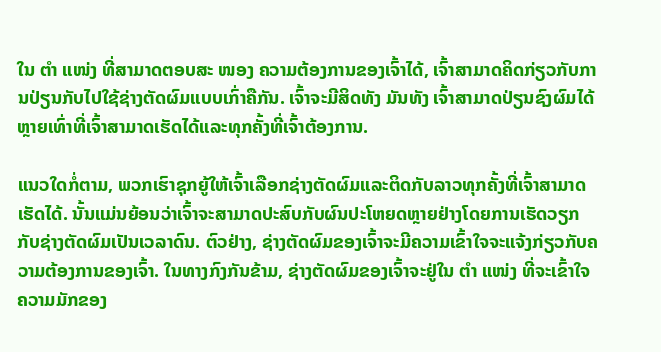ໃນ ຕຳ ແໜ່ງ ທີ່ສາມາດຕອບສະ ໜອງ ຄວາມຕ້ອງການຂອງເຈົ້າໄດ້, ເຈົ້າສາມາດຄິດກ່ຽວກັບການປ່ຽນກັບໄປໃຊ້ຊ່າງຕັດຜົມແບບເກົ່າຄືກັນ. ເຈົ້າຈະມີສິດທັງ ມັນທັງ ເຈົ້າສາມາດປ່ຽນຊົງຜົມໄດ້ຫຼາຍເທົ່າທີ່ເຈົ້າສາມາດເຮັດໄດ້ແລະທຸກຄັ້ງທີ່ເຈົ້າຕ້ອງການ.

ແນວໃດກໍ່ຕາມ, ພວກເຮົາຊຸກຍູ້ໃຫ້ເຈົ້າເລືອກຊ່າງຕັດຜົມແລະຕິດກັບລາວທຸກຄັ້ງທີ່ເຈົ້າສາມາດເຮັດໄດ້. ນັ້ນແມ່ນຍ້ອນວ່າເຈົ້າຈະສາມາດປະສົບກັບຜົນປະໂຫຍດຫຼາຍຢ່າງໂດຍການເຮັດວຽກກັບຊ່າງຕັດຜົມເປັນເວລາດົນ. ຕົວຢ່າງ, ຊ່າງຕັດຜົມຂອງເຈົ້າຈະມີຄວາມເຂົ້າໃຈຈະແຈ້ງກ່ຽວກັບຄວາມຕ້ອງການຂອງເຈົ້າ. ໃນທາງກົງກັນຂ້າມ, ຊ່າງຕັດຜົມຂອງເຈົ້າຈະຢູ່ໃນ ຕຳ ແໜ່ງ ທີ່ຈະເຂົ້າໃຈຄວາມມັກຂອງ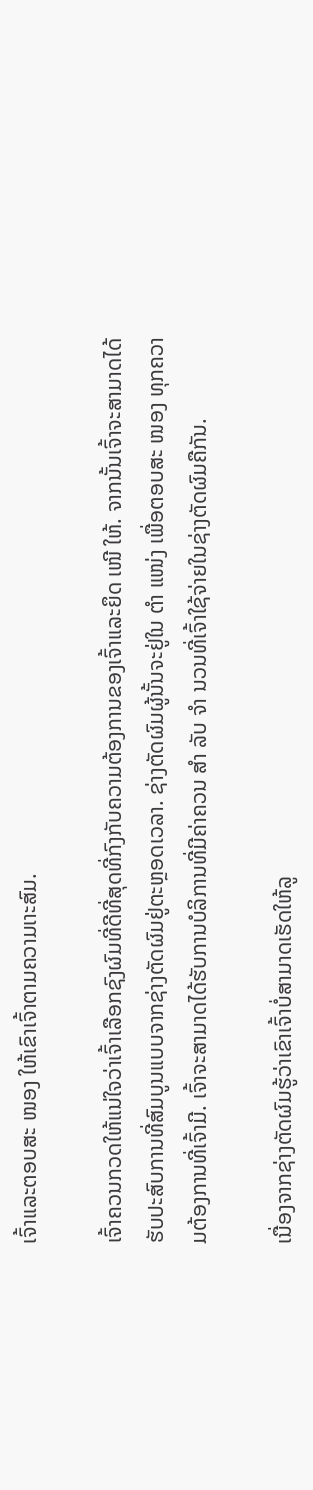ເຈົ້າແລະຕອບສະ ໜອງ ໃຫ້ເຂົາເຈົ້າຕາມຄວາມເາະສົມ.

ເຈົ້າຄວນກວດໃຫ້ແນ່ໃຈວ່າເຈົ້າເລືອກຊົງຜົມທີ່ດີທີ່ສຸດທີ່ກົງກັບຄວາມຕ້ອງການຂອງເຈົ້າແລະຍຶດ ເໜີ ໃຫ້. ຈາກນັ້ນເຈົ້າຈະສາມາດໄດ້ຮັບປະສົບການທີ່ສົມບູນແບບຈາກຊ່າງຕັດຜົມຢູ່ຕະຫຼອດເວລາ. ຊ່າງຕັດຜົມຜູ້ນັ້ນຈະຢູ່ໃນ ຕຳ ແໜ່ງ ເພື່ອຕອບສະ ໜອງ ທຸກຄວາມຕ້ອງການທີ່ເຈົ້າມີ. ເຈົ້າຈະສາມາດໄດ້ຮັບການບໍລິການທີ່ມີຄ່າຄວນ ສຳ ລັບ ຈຳ ນວນທີ່ເຈົ້າໃຊ້ຈ່າຍໃນຊ່າງຕັດຜົມຄືກັນ.

ເນື່ອງຈາກຊ່າງຕັດຜົມຮູ້ວ່າເຂົາເຈົ້າບໍ່ສາມາດເຮັດໃຫ້ລູ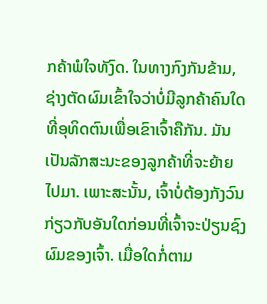ກຄ້າພໍໃຈທັງົດ. ໃນທາງກົງກັນຂ້າມ, ຊ່າງຕັດຜົມເຂົ້າໃຈວ່າບໍ່ມີລູກຄ້າຄົນໃດທີ່ອຸທິດຕົນເພື່ອເຂົາເຈົ້າຄືກັນ. ມັນເປັນລັກສະນະຂອງລູກຄ້າທີ່ຈະຍ້າຍໄປມາ. ເພາະສະນັ້ນ, ເຈົ້າບໍ່ຕ້ອງກັງວົນກ່ຽວກັບອັນໃດກ່ອນທີ່ເຈົ້າຈະປ່ຽນຊົງຜົມຂອງເຈົ້າ. ເມື່ອໃດກໍ່ຕາມ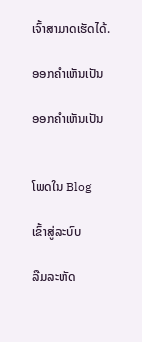ເຈົ້າສາມາດເຮັດໄດ້.

ອອກຄໍາເຫັນເປັນ

ອອກຄໍາເຫັນເປັນ


ໂພດໃນ Blog

ເຂົ້າສູ່ລະບົບ

ລືມລະຫັດ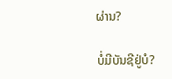ຜ່ານ?

ບໍ່ມີບັນຊີຢູ່ບໍ?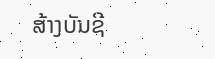ສ້າງບັນຊີ